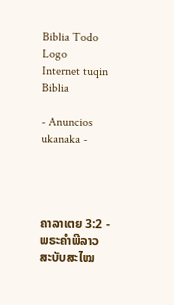Biblia Todo Logo
Internet tuqin Biblia

- Anuncios ukanaka -




ຄາລາເຕຍ 3:2 - ພຣະຄຳພີລາວສະບັບສະໄໝ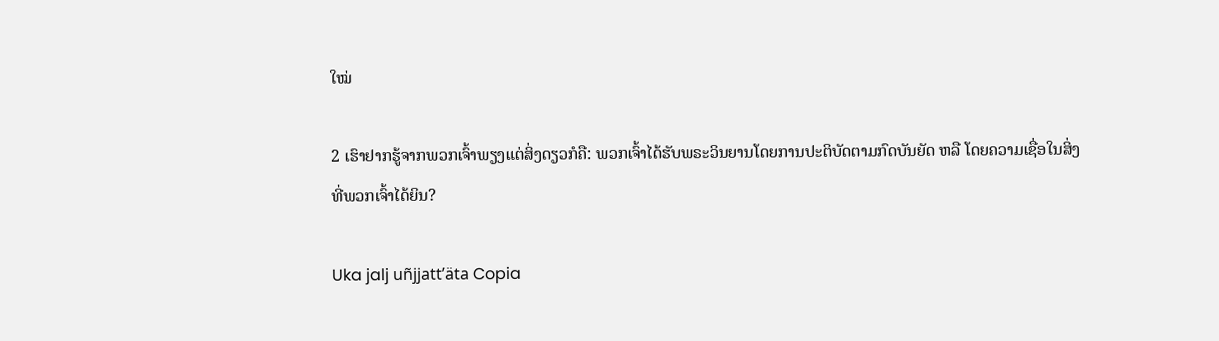ໃໝ່

2 ເຮົາຢາກຮູ້ຈາກພວກເຈົ້າພຽງແຕ່ສິ່ງດຽວກໍຄື: ພວກເຈົ້າໄດ້ຮັບພຣະວິນຍານໂດຍການປະຕິບັດຕາມກົດບັນຍັດ ຫລື ໂດຍຄວາມເຊື່ອໃນສິ່ງທີ່ພວກເຈົ້າໄດ້ຍິນ?

Uka jalj uñjjattʼäta Copia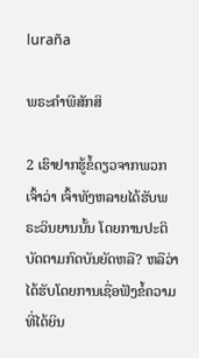luraña

ພຣະຄຳພີສັກສິ

2 ເຮົາຢາກຮູ້ຂໍ້ດຽວຈາກພວກເຈົ້າວ່າ ເຈົ້າທັງຫລາຍໄດ້ຮັບພຣະວິນຍານນັ້ນ ໂດຍການປະຕິບັດຕາມກົດບັນຍັດຫລື? ຫລືວ່າໄດ້ຮັບໂດຍການເຊື່ອຟັງຂໍ້ຄວາມທີ່ໄດ້ຍິນ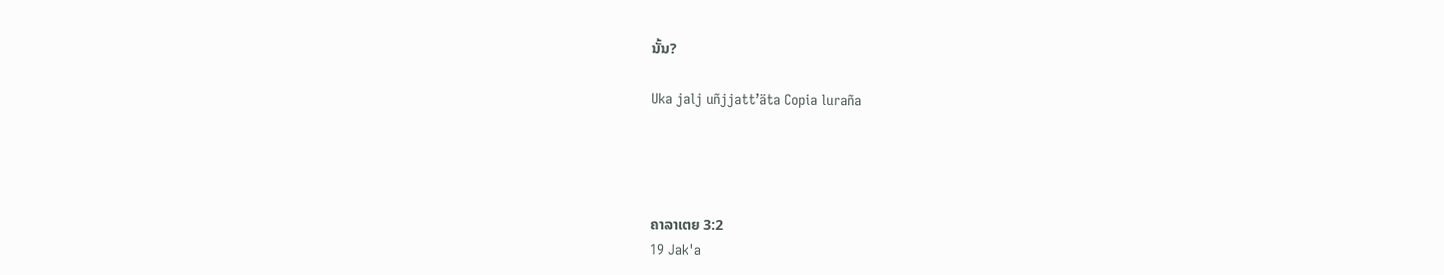ນັ້ນ?

Uka jalj uñjjattʼäta Copia luraña




ຄາລາເຕຍ 3:2
19 Jak'a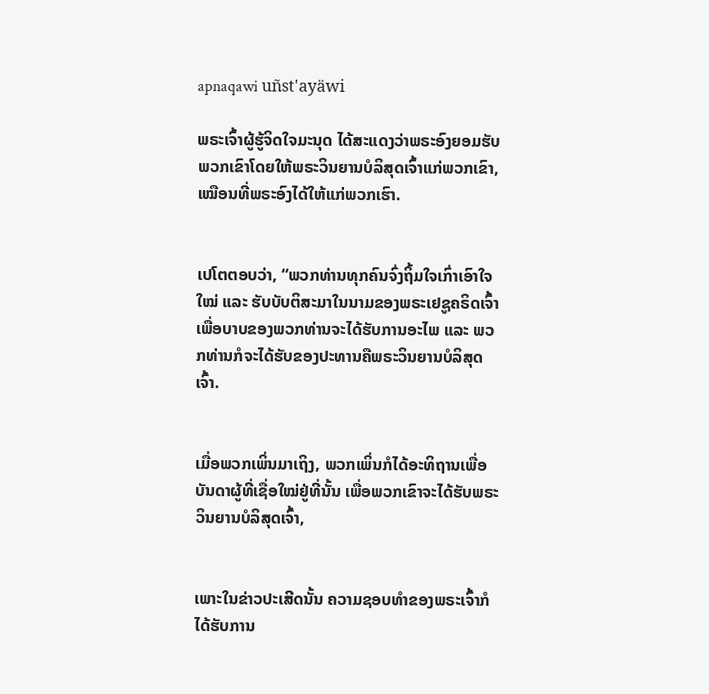apnaqawi uñst'ayäwi

ພຣະເຈົ້າຜູ້ຮູ້ຈິດໃຈມະນຸດ ໄດ້ສະແດງວ່າພຣະອົງຍອມຮັບພວກເຂົາໂດຍໃຫ້ພຣະວິນຍານບໍລິສຸດເຈົ້າແກ່ພວກເຂົາ, ເໝືອນທີ່ພຣະອົງໄດ້ໃຫ້ແກ່ພວກເຮົາ.


ເປໂຕຕອບວ່າ, “ພວກທ່ານທຸກຄົນຈົ່ງຖິ້ມໃຈເກົ່າເອົາໃຈໃໝ່ ແລະ ຮັບບັບຕິສະມາໃນນາມຂອງພຣະເຢຊູຄຣິດເຈົ້າ ເພື່ອບາບຂອງພວກທ່ານຈະໄດ້ຮັບການອະໄພ ແລະ ພວກທ່ານກໍຈະໄດ້ຮັບຂອງປະທານຄືພຣະວິນຍານບໍລິສຸດເຈົ້າ.


ເມື່ອພວກເພິ່ນມາເຖິງ, ພວກເພິ່ນກໍໄດ້ອະທິຖານເພື່ອບັນດາຜູ້ທີ່ເຊື່ອໃໝ່ຢູ່ທີ່ນັ້ນ ເພື່ອພວກເຂົາຈະໄດ້ຮັບພຣະວິນຍານບໍລິສຸດເຈົ້າ,


ເພາະໃນຂ່າວປະເສີດນັ້ນ ຄວາມຊອບທຳຂອງພຣະເຈົ້າກໍໄດ້ຮັບການ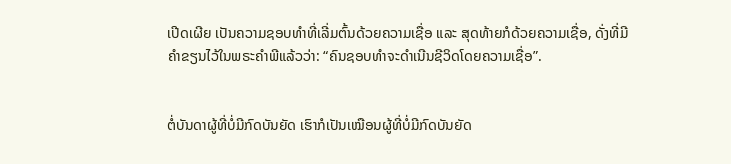ເປີດເຜີຍ ເປັນຄວາມຊອບທຳທີ່ເລີ່ມຕົ້ນດ້ວຍຄວາມເຊື່ອ ແລະ ສຸດທ້າຍກໍດ້ວຍຄວາມເຊື່ອ, ດັ່ງທີ່ມີຄຳຂຽນໄວ້ໃນພຣະຄຳພີແລ້ວວ່າ: “ຄົນຊອບທຳຈະດຳເນີນຊີວິດໂດຍຄວາມເຊື່ອ”.


ຕໍ່ບັນດາຜູ້ທີ່ບໍ່ມີກົດບັນຍັດ ເຮົາກໍເປັນເໝືອນຜູ້ທີ່ບໍ່ມີກົດບັນຍັດ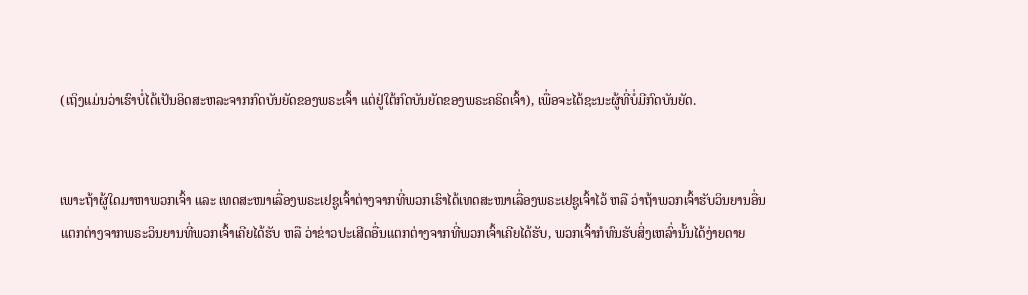(ເຖິງແມ່ນວ່າເຮົາບໍ່ໄດ້ເປັນອິດສະຫລະຈາກກົດບັນຍັດຂອງພຣະເຈົ້າ ແຕ່ຢູ່ໃຕ້ກົດບັນຍັດຂອງພຣະຄຣິດເຈົ້າ), ເພື່ອຈະໄດ້ຊະນະຜູ້ທີ່ບໍ່ມີກົດບັນຍັດ.


ເພາະຖ້າຜູ້ໃດມາຫາພວກເຈົ້າ ແລະ ເທດສະໜາເລື່ອງພຣະເຢຊູເຈົ້າຕ່າງຈາກທີ່ພວກເຮົາໄດ້ເທດສະໜາເລື່ອງພຣະເຢຊູເຈົ້າໄວ້ ຫລື ວ່າຖ້າພວກເຈົ້າຮັບວິນຍານອື່ນແຕກຕ່າງຈາກພຣະວິນຍານທີ່ພວກເຈົ້າເຄີຍໄດ້ຮັບ ຫລື ວ່າຂ່າວປະເສີດອື່ນແຕກຕ່າງຈາກທີ່ພວກເຈົ້າເຄີຍໄດ້ຮັບ, ພວກເຈົ້າກໍທົນຮັບສິ່ງເຫລົ່ານັ້ນໄດ້ງ່າຍດາຍ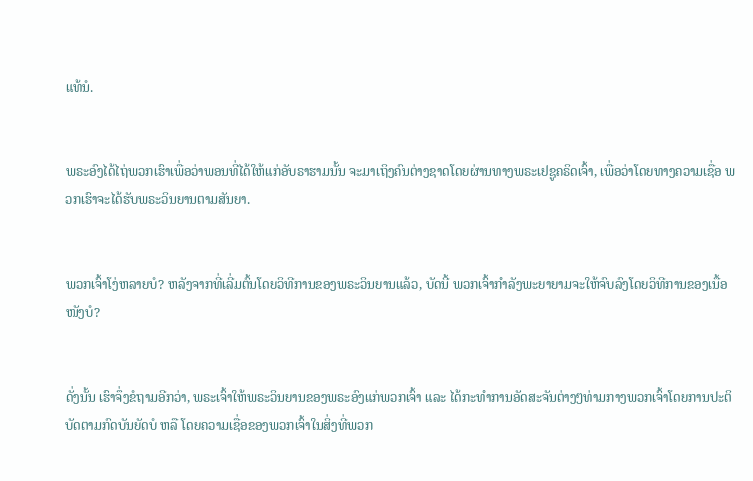ແທ້ນໍ.


ພຣະອົງໄດ້ໄຖ່ພວກເຮົາເພື່ອວ່າພອນທີ່ໄດ້ໃຫ້ແກ່ອັບຣາຮາມນັ້ນ ຈະມາເຖິງຄົນຕ່າງຊາດໂດຍຜ່ານທາງພຣະເຢຊູຄຣິດເຈົ້າ, ເພື່ອວ່າໂດຍທາງຄວາມເຊື່ອ ພວກເຮົາຈະໄດ້ຮັບພຣະວິນຍານຕາມສັນຍາ.


ພວກເຈົ້າໂງ່ຫລາຍບໍ? ຫລັງຈາກທີ່ເລີ່ມຕົ້ນໂດຍວິທີການຂອງພຣະວິນຍານແລ້ວ, ບັດນີ້ ພວກເຈົ້າກຳລັງພະຍາຍາມຈະໃຫ້ຈົບລົງໂດຍວິທີການຂອງເນື້ອໜັງບໍ?


ດັ່ງນັ້ນ ເຮົາຈຶ່ງຂໍຖາມອີກວ່າ, ພຣະເຈົ້າໃຫ້ພຣະວິນຍານຂອງພຣະອົງແກ່ພວກເຈົ້າ ແລະ ໄດ້ກະທຳການອັດສະຈັນຕ່າງໆທ່າມກາງພວກເຈົ້າໂດຍການປະຕິບັດຕາມກົດບັນຍັດບໍ ຫລື ໂດຍຄວາມເຊື່ອຂອງພວກເຈົ້າໃນສິ່ງທີ່ພວກ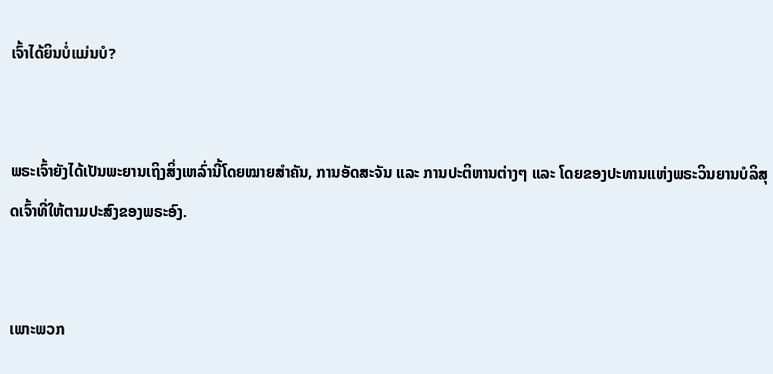ເຈົ້າໄດ້ຍິນບໍ່ແມ່ນບໍ?


ພຣະເຈົ້າຍັງໄດ້ເປັນພະຍານເຖິງສິ່ງເຫລົ່ານີ້ໂດຍໝາຍສຳຄັນ, ການອັດສະຈັນ ແລະ ການປະຕິຫານຕ່າງໆ ແລະ ໂດຍຂອງປະທານແຫ່ງພຣະວິນຍານບໍລິສຸດເຈົ້າທີ່ໃຫ້ຕາມປະສົງຂອງພຣະອົງ.


ເພາະພວກ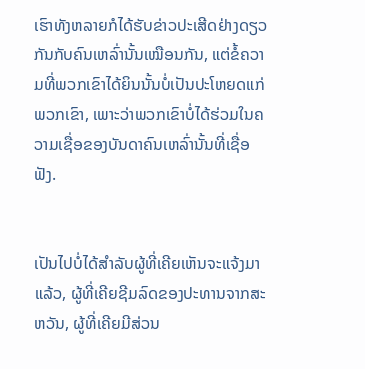ເຮົາທັງຫລາຍກໍໄດ້ຮັບຂ່າວປະເສີດຢ່າງດຽວກັນກັບຄົນເຫລົ່ານັ້ນເໝືອນກັນ, ແຕ່ຂໍ້ຄວາມທີ່ພວກເຂົາໄດ້ຍິນນັ້ນບໍ່ເປັນປະໂຫຍດແກ່ພວກເຂົາ, ເພາະວ່າພວກເຂົາບໍ່ໄດ້ຮ່ວມໃນຄວາມເຊື່ອຂອງບັນດາຄົນເຫລົ່ານັ້ນທີ່ເຊື່ອຟັງ.


ເປັນໄປບໍ່ໄດ້ສຳລັບຜູ້ທີ່ເຄີຍເຫັນຈະແຈ້ງມາແລ້ວ, ຜູ້ທີ່ເຄີຍຊີມລົດຂອງປະທານຈາກສະຫວັນ, ຜູ້ທີ່ເຄີຍມີສ່ວນ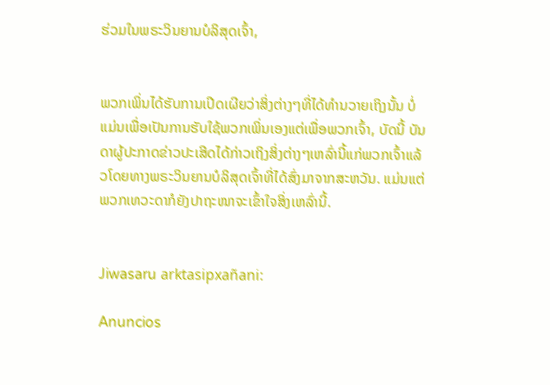ຮ່ວມໃນພຣະວິນຍານບໍລິສຸດເຈົ້າ,


ພວກເພິ່ນໄດ້ຮັບການເປີດເຜີຍວ່າສິ່ງຕ່າງໆທີ່ໄດ້ທຳນວາຍເຖິງນັ້ນ ບໍ່ແມ່ນເພື່ອເປັນການຮັບໃຊ້ພວກເພິ່ນເອງແຕ່ເພື່ອພວກເຈົ້າ, ບັດນີ້ ບັນດາຜູ້ປະກາດຂ່າວປະເສີດໄດ້ກ່າວເຖິງສິ່ງຕ່າງໆເຫລົ່ານີ້ແກ່ພວກເຈົ້າແລ້ວໂດຍທາງພຣະວິນຍານບໍລິສຸດເຈົ້າທີ່ໄດ້ສົ່ງມາຈາກສະຫວັນ. ແມ່ນແຕ່ພວກເທວະດາກໍຍັງປາຖະໜາຈະເຂົ້າໃຈສິ່ງເຫລົ່ານີ້.


Jiwasaru arktasipxañani:

Anuncios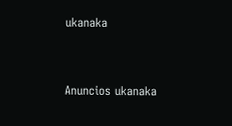ukanaka


Anuncios ukanaka